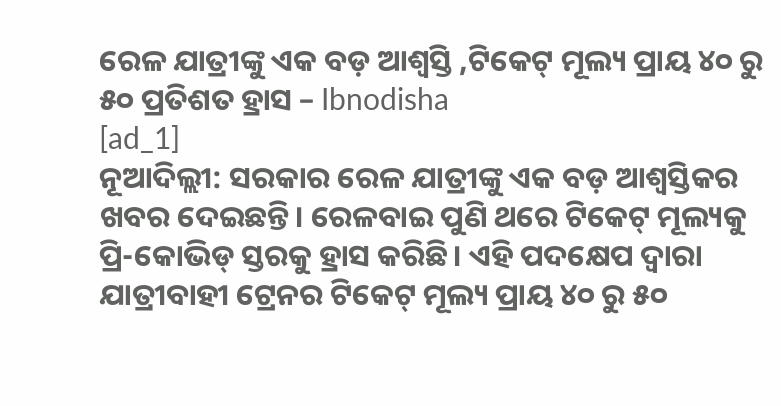ରେଳ ଯାତ୍ରୀଙ୍କୁ ଏକ ବଡ଼ ଆଶ୍ୱସ୍ତି ,ଟିକେଟ୍ ମୂଲ୍ୟ ପ୍ରାୟ ୪୦ ରୁ ୫୦ ପ୍ରତିଶତ ହ୍ରାସ – Ibnodisha
[ad_1]
ନୂଆଦିଲ୍ଲୀ: ସରକାର ରେଳ ଯାତ୍ରୀଙ୍କୁ ଏକ ବଡ଼ ଆଶ୍ୱସ୍ତିକର ଖବର ଦେଇଛନ୍ତି। ରେଳବାଇ ପୁଣି ଥରେ ଟିକେଟ୍ ମୂଲ୍ୟକୁ ପ୍ରି-କୋଭିଡ୍ ସ୍ତରକୁ ହ୍ରାସ କରିଛି। ଏହି ପଦକ୍ଷେପ ଦ୍ୱାରା ଯାତ୍ରୀବାହୀ ଟ୍ରେନର ଟିକେଟ୍ ମୂଲ୍ୟ ପ୍ରାୟ ୪୦ ରୁ ୫୦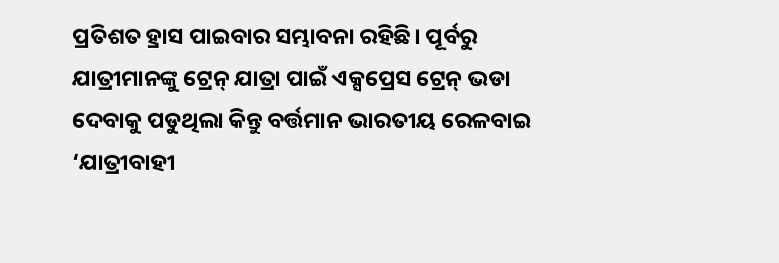ପ୍ରତିଶତ ହ୍ରାସ ପାଇବାର ସମ୍ଭାବନା ରହିଛି। ପୂର୍ବରୁ ଯାତ୍ରୀମାନଙ୍କୁ ଟ୍ରେନ୍ ଯାତ୍ରା ପାଇଁ ଏକ୍ସପ୍ରେସ ଟ୍ରେନ୍ ଭଡା ଦେବାକୁ ପଡୁଥିଲା କିନ୍ତୁ ବର୍ତ୍ତମାନ ଭାରତୀୟ ରେଳବାଇ ‘ଯାତ୍ରୀବାହୀ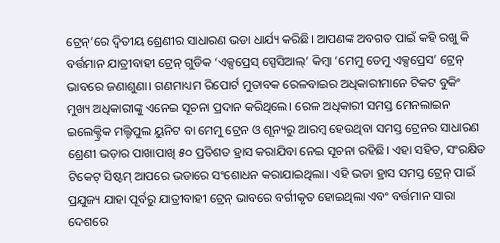ଟ୍ରେନ୍’ରେ ଦ୍ୱିତୀୟ ଶ୍ରେଣୀର ସାଧାରଣ ଭଡା ଧାର୍ଯ୍ୟ କରିଛି। ଆପଣଙ୍କ ଅବଗତ ପାଇଁ କହି ରଖୁ କି ବର୍ତ୍ତମାନ ଯାତ୍ରୀବାହୀ ଟ୍ରେନ୍ ଗୁଡିକ ‘ଏକ୍ସପ୍ରେସ୍ ସ୍ପେସିଆଲ୍’ କିମ୍ବା ‘ମେମୁ ଡେମୁ ଏକ୍ସପ୍ରେସ’ ଟ୍ରେନ୍ ଭାବରେ ଜଣାଶୁଣା। ଗଣମାଧ୍ୟମ ରିପୋର୍ଟ ମୁତାବକ ରେଳବାଇର ଅଧିକାରୀମାନେ ଟିକଟ ବୁକିଂ ମୁଖ୍ୟ ଅଧିକାରୀଙ୍କୁ ଏନେଇ ସୂଚନା ପ୍ରଦାନ କରିଥିଲେ। ରେଳ ଅଧିକାରୀ ସମସ୍ତ ମେନଲାଇନ ଇଲେକ୍ଟ୍ରିକ ମଲ୍ଟିପୁଲ ୟୁନିଟ ବା ମେମୁ ଟ୍ରେନ ଓ ଶୂନ୍ୟରୁ ଆରମ୍ବ ହେଉଥିବା ସମସ୍ତ ଟ୍ରେନର ସାଧାରଣ ଶ୍ରେଣୀ ଭଡ଼ାର ପାଖାପାଖି ୫୦ ପ୍ରତିଶତ ହ୍ରାସ କରାଯିବା ନେଇ ସୂଚନା ରହିଛି। ଏହା ସହିତ, ସଂରକ୍ଷିତ ଟିକେଟ୍ ସିଷ୍ଟମ୍ ଆପରେ ଭଡାରେ ସଂଶୋଧନ କରାଯାଇଥିଲା। ଏହି ଭଡା ହ୍ରାସ ସମସ୍ତ ଟ୍ରେନ୍ ପାଇଁ ପ୍ରଯୁଜ୍ୟ ଯାହା ପୂର୍ବରୁ ଯାତ୍ରୀବାହୀ ଟ୍ରେନ୍ ଭାବରେ ବର୍ଗୀକୃତ ହୋଇଥିଲା ଏବଂ ବର୍ତ୍ତମାନ ସାରା ଦେଶରେ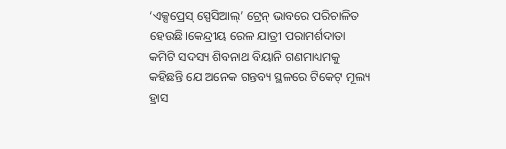‘ଏକ୍ସପ୍ରେସ୍ ସ୍ପେସିଆଲ୍’ ଟ୍ରେନ୍ ଭାବରେ ପରିଚାଳିତ ହେଉଛି।କେନ୍ଦ୍ରୀୟ ରେଳ ଯାତ୍ରୀ ପରାମର୍ଶଦାତା କମିଟି ସଦସ୍ୟ ଶିବନାଥ ବିୟାନି ଗଣମାଧ୍ୟମକୁ କହିଛନ୍ତି ଯେ ଅନେକ ଗନ୍ତବ୍ୟ ସ୍ଥଳରେ ଟିକେଟ୍ ମୂଲ୍ୟ ହ୍ରାସ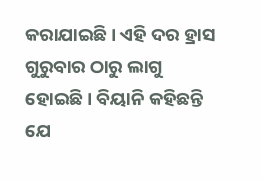କରାଯାଇଛି। ଏହି ଦର ହ୍ରାସ ଗୁରୁବାର ଠାରୁ ଲାଗୁ ହୋଇଛି। ବିୟାନି କହିଛନ୍ତି ଯେ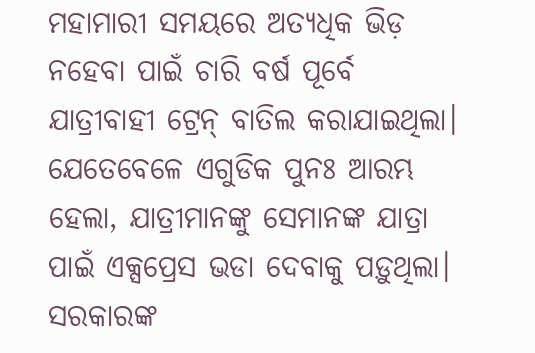ମହାମାରୀ ସମୟରେ ଅତ୍ୟଧିକ ଭିଡ଼ ନହେବା ପାଇଁ ଚାରି ବର୍ଷ ପୂର୍ବେ ଯାତ୍ରୀବାହୀ ଟ୍ରେନ୍ ବାତିଲ କରାଯାଇଥିଲା। ଯେତେବେଳେ ଏଗୁଡିକ ପୁନଃ ଆରମ୍ଭ ହେଲା, ଯାତ୍ରୀମାନଙ୍କୁ ସେମାନଙ୍କ ଯାତ୍ରା ପାଇଁ ଏକ୍ସପ୍ରେସ ଭଡା ଦେବାକୁ ପଡ଼ୁଥିଲା। ସରକାରଙ୍କ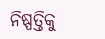ନିଷ୍ପତ୍ତିକୁ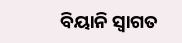ବିୟାନି ସ୍ୱାଗତ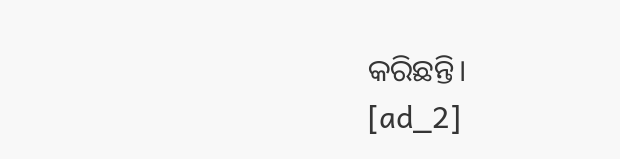କରିଛନ୍ତି।
[ad_2]